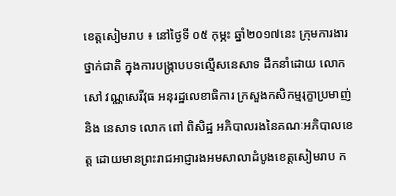ខេត្តសៀមរាប ៖ នៅថ្ងៃទី ០៥ កុម្ភះ ឆ្នាំ២០១៧នេះ ក្រុមការងារថ្នាក់ជាតិ ក្នុងការបង្រ្កាបបទល្មើសនេសាទ ដឹកនាំដោយ លោក សៅ វណ្ណសេរីវុធ អនុរដ្ឋលេខាធិការ ក្រសួងកសិកម្មរុក្ខាប្រមាញ់ និង នេសាទ លោក ពៅ ពិសិដ្ឋ អភិបាលរងនៃគណៈអភិបាលខេត្ត ដោយមានព្រះរាជអាជ្ញារងអមសាលាដំបូងខេត្តសៀមរាប ក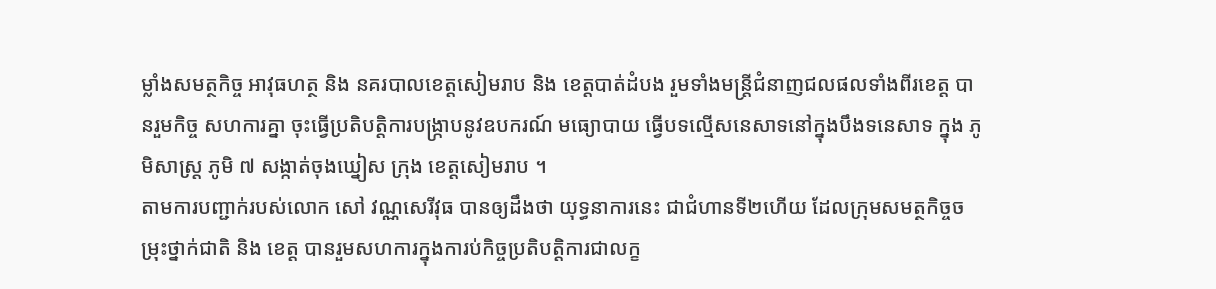ម្លាំងសមត្ថកិច្ច អាវុធហត្ថ និង នគរបាលខេត្តសៀមរាប និង ខេត្តបាត់ដំបង រួមទាំងមន្ត្រីជំនាញជលផលទាំងពីរខេត្ត បានរួមកិច្ច សហការគ្នា ចុះធ្វើប្រតិបត្តិការបង្រ្កាបនូវឧបករណ៍ មធ្យោបាយ ធ្វើបទល្មើសនេសាទនៅក្នុងបឹងទនេសាទ ក្នុង ភូមិសាស្ត្រ ភូមិ ៧ សង្កាត់ចុងឃ្នៀស ក្រុង ខេត្តសៀមរាប ។
តាមការបញ្ជាក់របស់លោក សៅ វណ្ណសេរីវុធ បានឲ្យដឹងថា យុទ្ធនាការនេះ ជាជំហានទី២ហើយ ដែលក្រុមសមត្ថកិច្ចចម្រុះថ្នាក់ជាតិ និង ខេត្ត បានរួមសហការក្នុងការប់កិច្ចប្រតិបត្តិការជាលក្ខ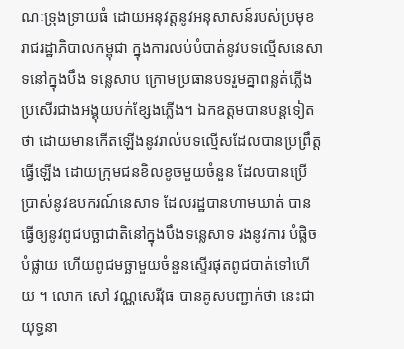ណៈទ្រុងទ្រាយធំ ដោយអនុវត្តនូវអនុសាសន៍របស់ប្រមុខរាជរដ្ឋាភិបាលកម្ពុជា ក្នុងការលប់បំបាត់នូវបទល្មើសនេសាទនៅក្នុងបឹង ទន្លេសាប ក្រោមប្រធានបទរួមគ្នាពន្លត់ភ្លើង ប្រសើរជាងអង្គុយបក់ខ្សែងភ្លើង។ ឯកឧត្តមបានបន្តទៀតថា ដោយមានកើតឡើងនូវរាល់បទល្មើសដែលបានប្រព្រឹត្តធ្វើឡើង ដោយក្រុមជនខិលខូចមួយចំនួន ដែលបានប្រើ ប្រាស់នូវឧបករណ៍នេសាទ ដែលរដ្ឋបានហាមឃាត់ បានធ្វើឲ្យនូវពូជបច្ឆាជាតិនៅក្នុងបឹងទន្លេសាទ រងនូវការ បំផ្លិចបំផ្លាយ ហើយពូជមច្ឆាមួយចំនួនស្ទើរផុតពូជបាត់ទៅហើយ ។ លោក សៅ វណ្ណសេរីវុធ បានគូសបញ្ជាក់ថា នេះជាយុទ្ធនា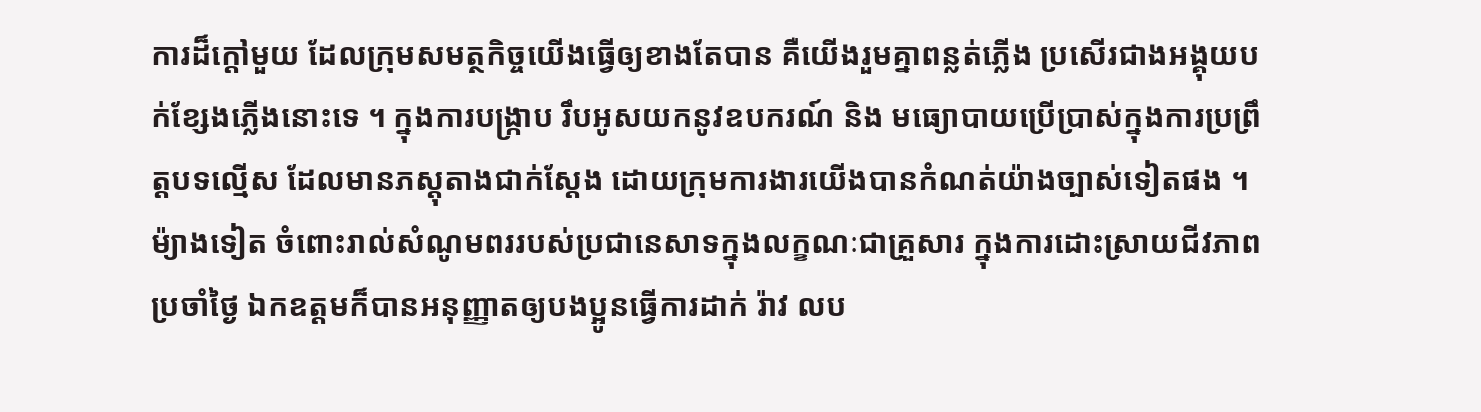ការដ៏ក្តៅមួយ ដែលក្រុមសមត្ថកិច្ចយើងធ្វើឲ្យខាងតែបាន គឺយើងរួមគ្នាពន្លត់ភ្លើង ប្រសើរជាងអង្គុយបក់ខ្សែងភ្លើងនោះទេ ។ ក្នុងការបង្រ្កាប រឹបអូសយកនូវឧបករណ៍ និង មធ្យោបាយប្រើប្រាស់ក្នុងការប្រព្រឹត្តបទល្មើស ដែលមានភស្តុតាងជាក់ស្តែង ដោយក្រុមការងារយើងបានកំណត់យ៉ាងច្បាស់ទៀតផង ។ ម៉្យាងទៀត ចំពោះរាល់សំណូមពររបស់ប្រជានេសាទក្នុងលក្ខណៈជាគ្រួសារ ក្នុងការដោះស្រាយជីវភាពប្រចាំថ្ងៃ ឯកឧត្តមក៏បានអនុញ្ញាតឲ្យបងប្អូនធ្វើការដាក់ រ៉ាវ លប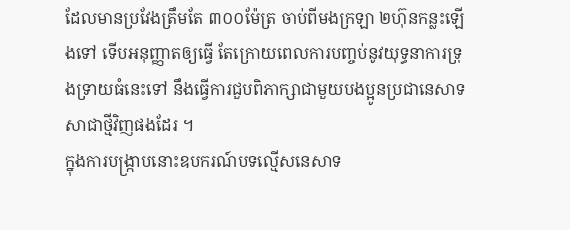ដែលមានប្រវែងត្រឹមតែ ៣០០ម៉ែត្រ ចាប់ពីមងក្រឡា ២ហ៊ុនកន្លះឡើងទៅ ទើបអនុញ្ញាតឲ្យធ្វើ តែក្រោយពេលការបញ្ចប់នូវយុទ្ធនាការទ្រុងទ្រាយធំនេះទៅ នឹងធ្វើការជួបពិភាក្សាជាមួយបងប្អូនប្រជានេសាទសាជាថ្មីវិញផងដែរ ។
ក្នុងការបង្រ្កាបនោះឧបករណ៍បទល្មើសនេសាទ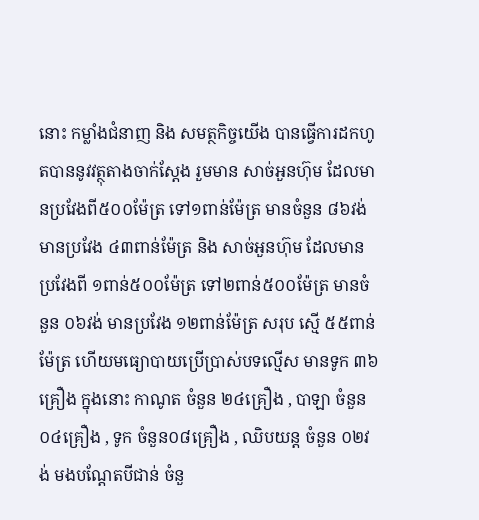នោះ កម្លាំងជំនាញ និង សមត្ថកិច្ចយើង បានធ្វើការដកហូតបាននូវវត្ថុតាងចាក់ស្តែង រួមមាន សាច់អួនហ៊ុម ដែលមានប្រវែងពី៥០០ម៉ែត្រ ទៅ១ពាន់ម៉ែត្រ មានចំនួន ៨៦វង់ មានប្រវែង ៤៣ពាន់ម៉ែត្រ និង សាច់អួនហ៊ុម ដែលមានប្រវែងពី ១ពាន់៥០០ម៉ែត្រ ទៅ២ពាន់៥០០ម៉ែត្រ មានចំនួន ០៦វង់ មានប្រវែង ១២ពាន់ម៉ែត្រ សរុប ស្មើ ៥៥ពាន់ម៉ែត្រ ហើយមធ្យោបាយប្រើប្រាស់បទល្មើស មានទូក ៣៦គ្រឿង ក្នុងនោះ កាណូត ចំនួន ២៤គ្រឿង , បាឡា ចំនួន ០៤គ្រឿង , ទូក ចំនួន០៨គ្រឿង , ឈិបយន្ត ចំនួន ០២វង់ មងបណ្តែតបីជាន់ ចំនួ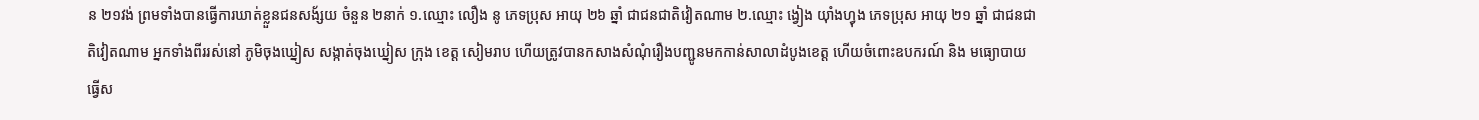ន ២១វង់ ព្រមទាំងបានធ្វើការឃាត់ខ្លួនជនសង័្សយ ចំនួន ២នាក់ ១.ឈ្មោះ លឿង នូ ភេទប្រុស អាយុ ២៦ ឆ្នាំ ជាជនជាតិវៀតណាម ២.ឈ្មោះ ង្វៀង យ៉ាំងហ្វុង ភេទប្រុស អាយុ ២១ ឆ្នាំ ជាជនជាតិវៀតណាម អ្នកទាំងពីររស់នៅ ភូមិចុងឃ្នៀស សង្កាត់ចុងឃ្នៀស ក្រុង ខេត្ត សៀមរាប ហើយត្រូវបានកសាងសំណុំរឿងបញ្ជូនមកកាន់សាលាដំបូងខេត្ត ហើយចំពោះឧបករណ៍ និង មធ្យោបាយធ្វើស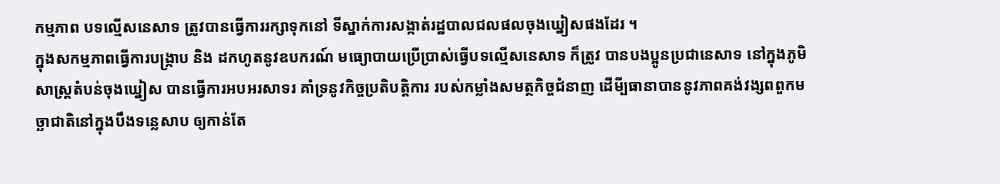កម្មភាព បទល្មើសនេសាទ ត្រូវបានធ្វើការរក្សាទុកនៅ ទីស្នាក់ការសង្កាត់រដ្ឋបាលជលផលចុងឃ្នៀសផងដែរ ។
ក្នុងសកម្មភាពធ្វើការបង្ក្រាប និង ដកហូតនូវឧបករណ៍ មធ្យោបាយប្រើប្រាស់ធ្វើបទល្មើសនេសាទ ក៏ត្រូវ បានបងប្អូនប្រជានេសាទ នៅក្នុងភូមិសាស្ត្រតំបន់ចុងឃ្នៀស បានធ្វើការអបអរសាទរ គាំទ្រនូវកិច្ចប្រតិបត្តិការ របស់កម្លាំងសមត្ថកិច្ចជំនាញ ដើមី្បធានាបាននូវភាពគង់វង្សពពួកមច្ឆាជាតិនៅក្នុងបឹងទន្លេសាប ឲ្យកាន់តែ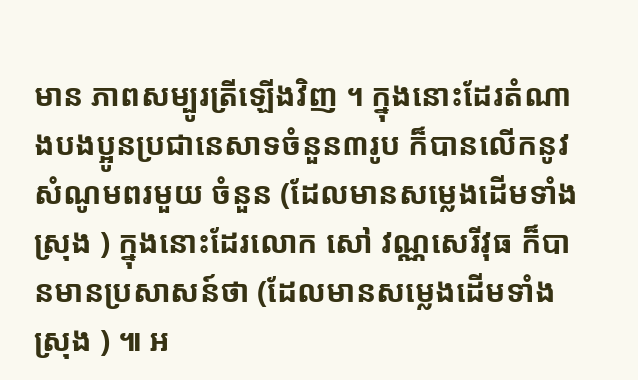មាន ភាពសម្បូរត្រីឡើងវិញ ។ ក្នុងនោះដែរតំណាងបងប្អូនប្រជានេសាទចំនួន៣រូប ក៏បានលើកនូវសំណូមពរមួយ ចំនួន (ដែលមានសម្លេងដើមទាំងស្រុង ) ក្នុងនោះដែរលោក សៅ វណ្ណសេរីវុធ ក៏បានមានប្រសាសន៍ថា (ដែលមានសម្លេងដើមទាំងស្រុង ) ៕ អ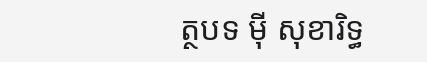ត្ថបទ ម៉ី សុខារិទ្ធ